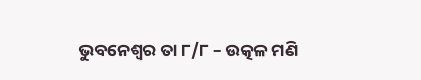ଭୁବନେଶ୍ୱର ତା ୮/୮ – ଉତ୍କଳ ମଣି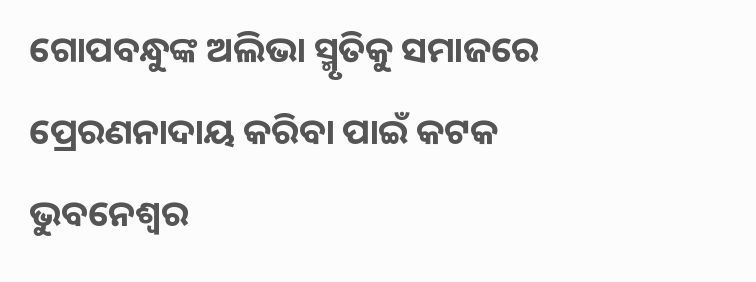ଗୋପବନ୍ଧୁଙ୍କ ଅଲିଭା ସ୍ମୃତିକୁ ସମାଜରେ ପ୍ରେରଣନାଦାୟ କରିବା ପାଇଁ କଟକ ଭୁବନେଶ୍ୱର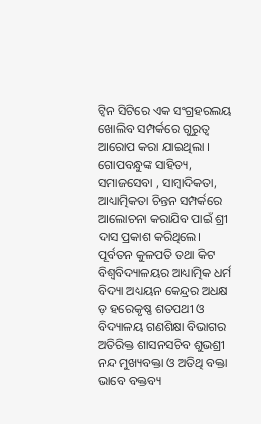ଟ୍ଵିନ ସିଟିରେ ଏକ ସଂଗ୍ରହରଲୟ ଖୋଲିବ ସମ୍ପର୍କରେ ଗୁରୁତ୍ୱ ଆରୋପ କରା ଯାଇଥିଲା । ଗୋପବନ୍ଧୁଙ୍କ ସାହିତ୍ୟ, ସମାଜସେବା , ସାମ୍ବାଦିକତା, ଆଧ୍ୟାତ୍ମିକତା ଚିନ୍ତନ ସମ୍ପର୍କରେ ଆଲୋଚନା କରାଯିବ ପାଇଁ ଶ୍ରୀ ଦାସ ପ୍ରକାଶ କରିଥିଲେ। ପୂର୍ବତନ କୁଳପତି ତଥା କିଟ ବିଶ୍ୱବିଦ୍ୟାଳୟର ଆଧ୍ୟାତ୍ମିକ ଧର୍ମ ବିଦ୍ୟା ଅଧ୍ୟୟନ କେନ୍ଦ୍ରର ଅଧକ୍ଷ ଡ଼ ହରେକୃଷ୍ଣ ଶତପଥୀ ଓ ବିଦ୍ୟାଳୟ ଗଣଶିକ୍ଷା ବିଭାଗର ଅତିରିକ୍ତ ଶାସନସଚିବ ଶୁଭଶ୍ରୀ ନନ୍ଦ ମୁଖ୍ୟବକ୍ତା ଓ ଅତିଥି ବକ୍ତା ଭାବେ ବକ୍ତବ୍ୟ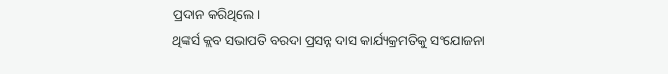ପ୍ରଦାନ କରିଥିଲେ।
ଥିଙ୍କର୍ସ କ୍ଲବ ସଭାପତି ବରଦା ପ୍ରସନ୍ନ ଦାସ କାର୍ଯ୍ୟକ୍ରମତିକୁ ସଂଯୋଜନା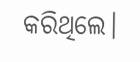କରିଥିଲେ।